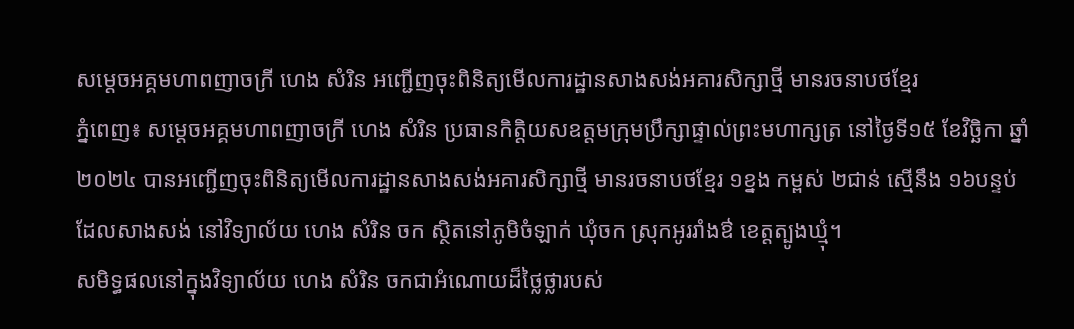សម្តេចអគ្គមហាពញាចក្រី ហេង សំរិន អញ្ជើញចុះពិនិត្យមើលការដ្ឋានសាងសង់អគារសិក្សាថ្មី មានរចនាបថខ្មែរ
ភ្នំពេញ៖ សម្តេចអគ្គមហាពញាចក្រី ហេង សំរិន ប្រធានកិត្តិយសឧត្តមក្រុមប្រឹក្សាផ្ទាល់ព្រះមហាក្សត្រ នៅថ្ងៃទី១៥ ខែវិច្ឆិកា ឆ្នាំ២០២៤ បានអញ្ជើញចុះពិនិត្យមើលការដ្ឋានសាងសង់អគារសិក្សាថ្មី មានរចនាបថខ្មែរ ១ខ្នង កម្ពស់ ២ជាន់ ស្មើនឹង ១៦បន្ទប់ ដែលសាងសង់ នៅវិទ្យាល័យ ហេង សំរិន ចក ស្ថិតនៅភូមិចំឡាក់ ឃុំចក ស្រុកអូររាំងឳ ខេត្តត្បូងឃ្មុំ។
សមិទ្ធផលនៅក្នុងវិទ្យាល័យ ហេង សំរិន ចកជាអំណោយដ៏ថ្លៃថ្លារបស់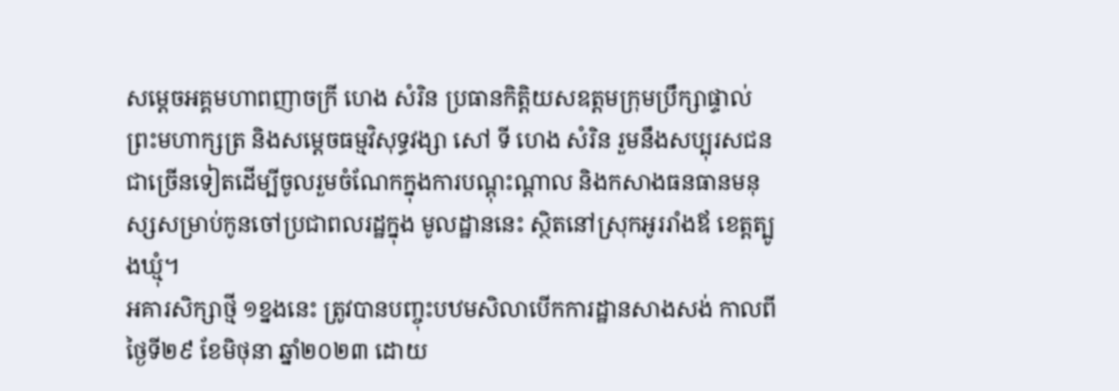សម្តេចអគ្គមហាពញាចក្រី ហេង សំរិន ប្រធានកិត្តិយសឧត្តមក្រុមប្រឹក្សាផ្ទាល់ព្រះមហាក្សត្រ និងសម្តេចធម្មវិសុទ្ធវង្សា សៅ ទី ហេង សំរិន រួមនឹងសប្បុរសជនជាច្រើនទៀតដើម្បីចូលរួមចំណែកក្នុងការបណ្តុះណ្តាល និងកសាងធនធានមនុស្សសម្រាប់កូនចៅប្រជាពលរដ្ឋក្នុង មូលដ្ឋាននេះ ស្ថិតនៅស្រុកអូររាំងឪ ខេត្តត្បូងឃ្មុំ។
អគារសិក្សាថ្មី ១ខ្នងនេះ ត្រូវបានបញ្ចុះបឋមសិលាបើកការដ្ឋានសាងសង់ កាលពីថ្ងៃទី២៩ ខែមិថុនា ឆ្នាំ២០២៣ ដោយ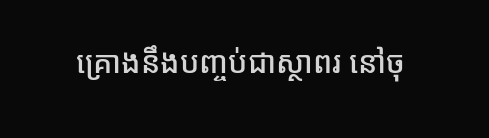គ្រោងនឹងបញ្ចប់ជាស្ថាពរ នៅចុ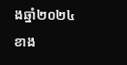ងឆ្នាំ២០២៤ខាង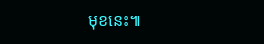មុខនេះ៕